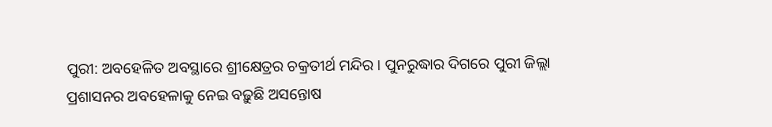ପୁରୀ: ଅବହେଳିତ ଅବସ୍ଥାରେ ଶ୍ରୀକ୍ଷେତ୍ରର ଚକ୍ରତୀର୍ଥ ମନ୍ଦିର । ପୁନରୁଦ୍ଧାର ଦିଗରେ ପୁରୀ ଜିଲ୍ଲା ପ୍ରଶାସନର ଅବହେଳାକୁ ନେଇ ବଢ଼ୁଛି ଅସନ୍ତୋଷ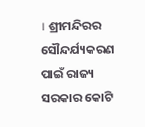। ଶ୍ରୀମନ୍ଦିରର ସୌନ୍ଦର୍ଯ୍ୟକରଣ ପାଇଁ ରାଜ୍ୟ ସରକାର କୋଟି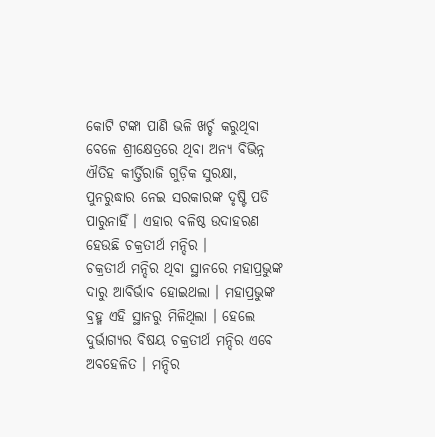କୋଟି ଟଙ୍କା ପାଣି ଭଳି ଖର୍ଚ୍ଚ କରୁଥିବା ବେଳେ ଶ୍ରୀକ୍ଷେତ୍ରରେ ଥିବା ଅନ୍ୟ ବିଭିନ୍ନ ଐତିହ କୀର୍ତ୍ତିରାଜି ଗୁଡ଼ିକ ସୁରକ୍ଷା, ପୁନରୁଦ୍ଧାର ନେଇ ସରକାରଙ୍କ ଦୃଷ୍ଟି ପଡି ପାରୁନାହିଁ । ଏହାର ବଳିଷ୍ଠ ଉଦାହରଣ ହେଉଛି ଚକ୍ରତୀର୍ଥ ମନ୍ଦିର ।
ଚକ୍ରତୀର୍ଥ ମନ୍ଦିର ଥିବା ସ୍ଥାନରେ ମହାପ୍ରଭୁଙ୍କ ଦାରୁ ଆବିର୍ଭାବ ହୋଇଥଲା । ମହାପ୍ରଭୁଙ୍କ ବ୍ରହ୍ମ ଏହି ସ୍ଥାନରୁ ମିଳିଥିଲା । ହେଲେ ଦୁର୍ଭାଗ୍ୟର ବିଷୟ ଚକ୍ରତୀର୍ଥ ମନ୍ଦିର ଏବେ ଅବହେଳିତ । ମନ୍ଦିର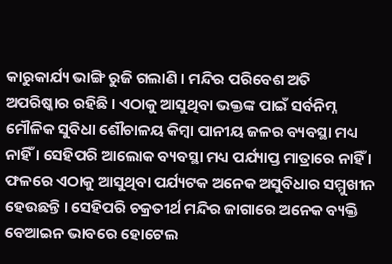କାରୁକାର୍ଯ୍ୟ ଭାଙ୍ଗି ରୁଜି ଗଲାଣି । ମନ୍ଦିର ପରିବେଶ ଅତି ଅପରିଷ୍କାର ରହିଛି । ଏଠାକୁ ଆସୁଥିବା ଭକ୍ତଙ୍କ ପାଇଁ ସର୍ବନିମ୍ନ ମୌଳିକ ସୁବିଧା ଶୌଚାଳୟ କିମ୍ବା ପାନୀୟ ଜଳର ବ୍ୟବସ୍ଥା ମଧ୍ୟ ନାହିଁ । ସେହିପରି ଆଲୋକ ବ୍ୟବସ୍ଥା ମଧ୍ୟ ପର୍ଯ୍ୟାପ୍ତ ମାତ୍ରାରେ ନାହିଁ । ଫଳରେ ଏଠାକୁ ଆସୁଥିବା ପର୍ଯ୍ୟଟକ ଅନେକ ଅସୁବିଧାର ସମ୍ମୁଖୀନ ହେଉଛନ୍ତି । ସେହିପରି ଚକ୍ରତୀର୍ଥ ମନ୍ଦିର ଜାଗାରେ ଅନେକ ବ୍ୟକ୍ତି ବେଆଇନ ଭାବରେ ହୋଟେଲ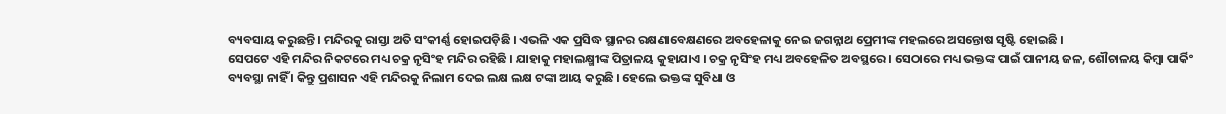ବ୍ୟବସାୟ କରୁଛନ୍ତି । ମନ୍ଦିରକୁ ରାସ୍ତା ଅତି ସଂକୀର୍ଣ୍ଣ ହୋଇପଡ଼ିଛି । ଏଭଳି ଏକ ପ୍ରସିଦ୍ଧ ସ୍ଥାନର ରକ୍ଷଣାବେକ୍ଷଣରେ ଅବହେଳାକୁ ନେଇ ଜଗନ୍ନାଥ ପ୍ରେମୀଙ୍କ ମହଲରେ ଅସନ୍ତୋଷ ସୃଷ୍ଟି ହୋଇଛି ।
ସେପଟେ ଏହି ମନ୍ଦିର ନିକଟରେ ମଧ୍ୟ ଚକ୍ର ନୃସିଂହ ମନ୍ଦିର ରହିଛି । ଯାହାକୁ ମହାଲକ୍ଷ୍ମୀଙ୍କ ପିତ୍ରାଳୟ କୁହାଯାଏ । ଚକ୍ର ନୃସିଂହ ମଧ୍ୟ ଅବହେଳିତ ଅବସ୍ଥରେ । ସେଠାରେ ମଧ୍ୟ ଭକ୍ତଙ୍କ ପାଇଁ ପାନୀୟ ଜଳ, ଶୌଚାଳୟ କିମ୍ବା ପାର୍କିଂ ବ୍ୟବସ୍ଥା ନାହିଁ । କିନ୍ତୁ ପ୍ରଶାସନ ଏହି ମନ୍ଦିରକୁ ନିଲାମ ଦେଇ ଲକ୍ଷ ଲକ୍ଷ ଟଙ୍କା ଆୟ କରୁଛି । ହେଲେ ଭକ୍ତଙ୍କ ସୁବିଧା ଓ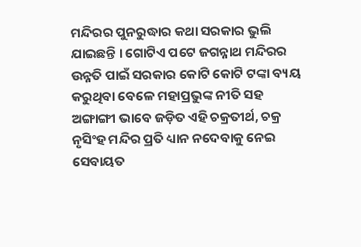ମନ୍ଦିରର ପୁନରୁଦ୍ଧାର କଥା ସରକାର ଭୁଲି ଯାଇଛନ୍ତି । ଗୋଟିଏ ପଟେ ଜଗନ୍ନାଥ ମନ୍ଦିରର ଉନ୍ନତି ପାଇଁ ସରକାର କୋଟି କୋଟି ଟଙ୍କା ବ୍ୟୟ କରୁଥିବା ବେଳେ ମହାପ୍ରଭୁଙ୍କ ନୀତି ସହ ଅଙ୍ଗାଙ୍ଗୀ ଭାବେ ଜଡ଼ିତ ଏହି ଚକ୍ରତୀର୍ଥ, ଚକ୍ର ନୃସିଂହ ମନ୍ଦିର ପ୍ରତି ଧ୍ୟାନ ନଦେବାକୁ ନେଇ ସେବାୟତ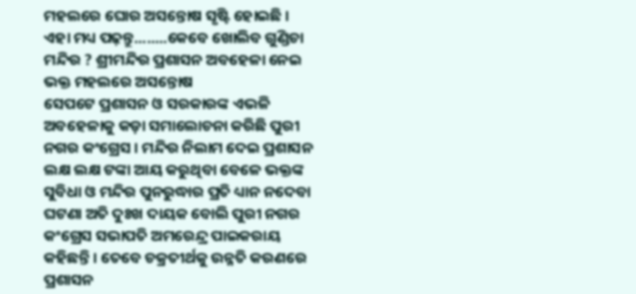ମହଲରେ ଘୋର ଅସନ୍ତୋଷ ସୃଷ୍ଟି ହୋଇଛି ।
ଏହା ମଧ୍ୟ ପଢ଼ନ୍ତୁ........କେବେ ଖୋଲିବ ଗୁଣ୍ଡିଚା ମନ୍ଦିର ? ଶ୍ରୀମନ୍ଦିର ପ୍ରଶାସନ ଅବହେଳା ନେଇ ଭକ୍ତ ମହଲରେ ଅସନ୍ତୋଷ
ସେପଟେ ପ୍ରଶାସନ ଓ ସରକାରଙ୍କ ଏଭଳି ଅବହେଳାକୁ କଡ଼ା ସମାଲୋଚନା କରିଛି ପୁରୀ ନଗର କଂଗ୍ରେସ । ମନ୍ଦିର ନିଲାମ ଦେଇ ପ୍ରଶାସନ ଲକ୍ଷ ଲକ୍ଷ ଟଙ୍କା ଆୟ କରୁଥିବା ବେଳେ ଭକ୍ତଙ୍କ ସୁବିଧା ଓ ମନ୍ଦିର ପୁନରୁଦ୍ଧାର ପ୍ରତି ଧ୍ୟାନ ନଦେବା ଘଟଣା ଅତି ଦୁଃଖ ଦାୟକ ବୋଲି ପୁରୀ ନଗର କଂଗ୍ରେସ ସଭାପତି ଅମରେନ୍ଦ୍ର ପାଇକରାୟ କହିଛନ୍ତି । ତେବେ ଚକ୍ରତୀର୍ଥକୁ ଉନ୍ନତି କରଣରେ ପ୍ରଶାସନ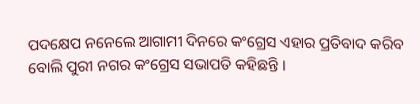ପଦକ୍ଷେପ ନନେଲେ ଆଗାମୀ ଦିନରେ କଂଗ୍ରେସ ଏହାର ପ୍ରତିବାଦ କରିବ ବୋଲି ପୁରୀ ନଗର କଂଗ୍ରେସ ସଭାପତି କହିଛନ୍ତି ।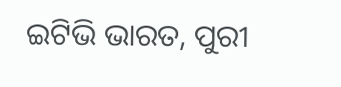ଇଟିଭି ଭାରତ, ପୁରୀ